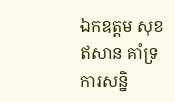ឯកឧត្តម សុខ ឥសាន គាំទ្រការសន្និ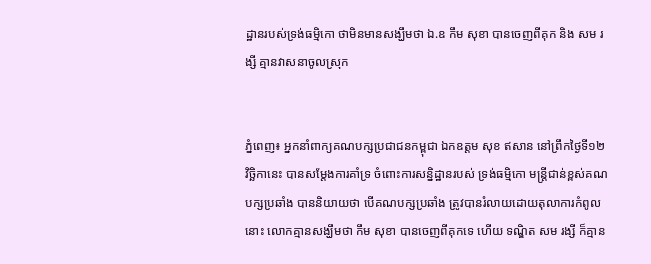ដ្ឋានរបស់ទ្រង់ធម្មិកោ ថាមិនមានសង្ឃឹមថា ឯ.ឧ កឹម សុខា បានចេញពីគុក និង សម រង្សី គ្មានវាសនាចូលស្រុក


ភ្នំពេញ៖ អ្នកនាំពាក្យគណបក្សប្រជាជនកម្ពុជា ឯកឧត្តម សុខ ឥសាន នៅព្រឹកថ្ងៃទី១២ វិច្ឆិកានេះ បានសម្តែងការគាំទ្រ ចំពោះការសន្និដ្ឋានរបស់ ទ្រង់ធម្មិកោ មន្ត្រីជាន់ខ្ពស់គណបក្សប្រឆាំង បាននិយាយថា បើគណបក្សប្រឆាំង ត្រូវបានរំលាយដោយតុលាការកំពូលនោះ លោកគ្មានសង្ឃឹមថា កឹម សុខា បានចេញពីគុកទេ ហើយ ទណ្ឌិត សម រង្សី ក៏គ្មាន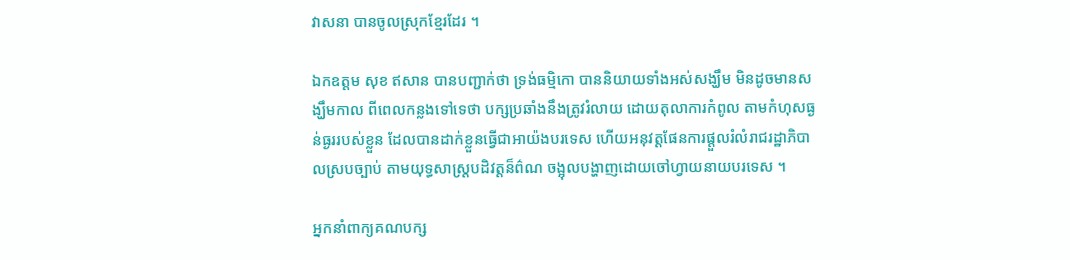វាសនា បានចូលស្រុកខ្មែរដែរ ។

ឯកឧត្តម សុខ ឥសាន បានបញ្ជាក់ថា ទ្រង់ធម្មិកោ បាននិយាយទាំងអស់សង្ឃឹម មិនដូចមានសង្ឃឹមកាល ពីពេលកន្លងទៅទេថា បក្សប្រឆាំងនឹងត្រូវរំលាយ ដោយតុលាការកំពូល តាមកំហុសធ្ងន់ធ្ងររបស់ខ្លួន ដែលបានដាក់ខ្លួនធ្វើជាអាយ៉ងបរទេស ហើយអនុវត្តផែនការផ្តួលរំលំរាជរដ្ឋាភិបាលស្របច្បាប់ តាមយុទ្ធសាស្ត្របដិវត្តន៏ព៌ណ ចង្អុលបង្ហាញដោយចៅហ្វាយនាយបរទេស ។

អ្នកនាំពាក្យគណបក្ស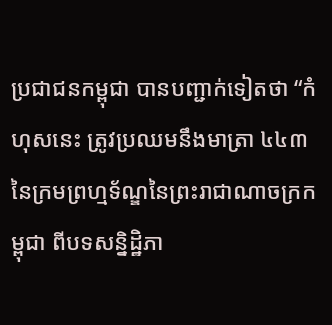ប្រជាជនកម្ពុជា បានបញ្ជាក់ទៀតថា “កំហុសនេះ ត្រូវប្រឈមនឹងមាត្រា ៤៤៣ នៃក្រមព្រហ្មទ័ណ្ឌនៃព្រះរាជាណាចក្រកម្ពុជា ពីបទសន្និដ្ឋិភា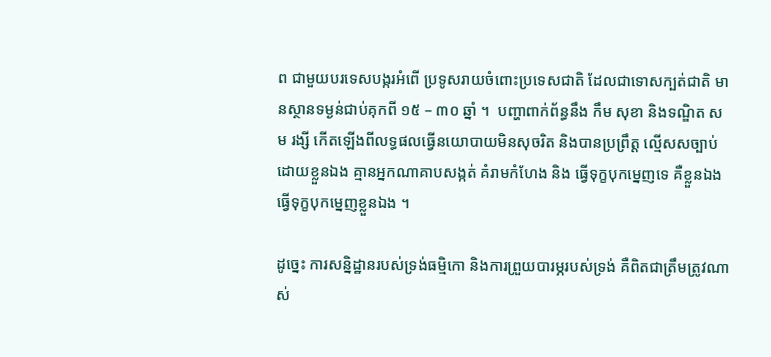ព ជាមួយបរទេសបង្ករអំពើ ប្រទូសរាយចំពោះប្រទេសជាតិ ដែលជាទោសក្បត់ជាតិ មានស្ថានទម្ងន់ជាប់គុកពី ១៥ – ៣០ ឆ្នាំ ។  បញ្ហាពាក់ព័ន្ធនឹង កឹម សុខា និងទណ្ឌិត សម រង្សី កើតឡើងពីលទ្ធផលធ្វើនយោបាយមិនសុចរិត និងបានប្រព្រឹត្ត ល្មើសសច្បាប់ដោយខ្លួនឯង គ្មានអ្នកណាគាបសង្កត់ គំរាមកំហែង និង ធ្វើទុក្ខបុកម្នេញទេ គឺខ្លួនឯងធ្វើទុក្ខបុកម្នេញខ្លួនឯង ។

ដូច្នេះ ការសន្និដ្ឋានរបស់ទ្រង់ធម្មិកោ និងការព្រួយបារម្ភរបស់ទ្រង់ គឺពិតជាត្រឹមត្រូវណាស់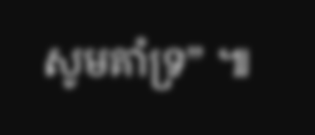សូមគាំទ្រ” ៕